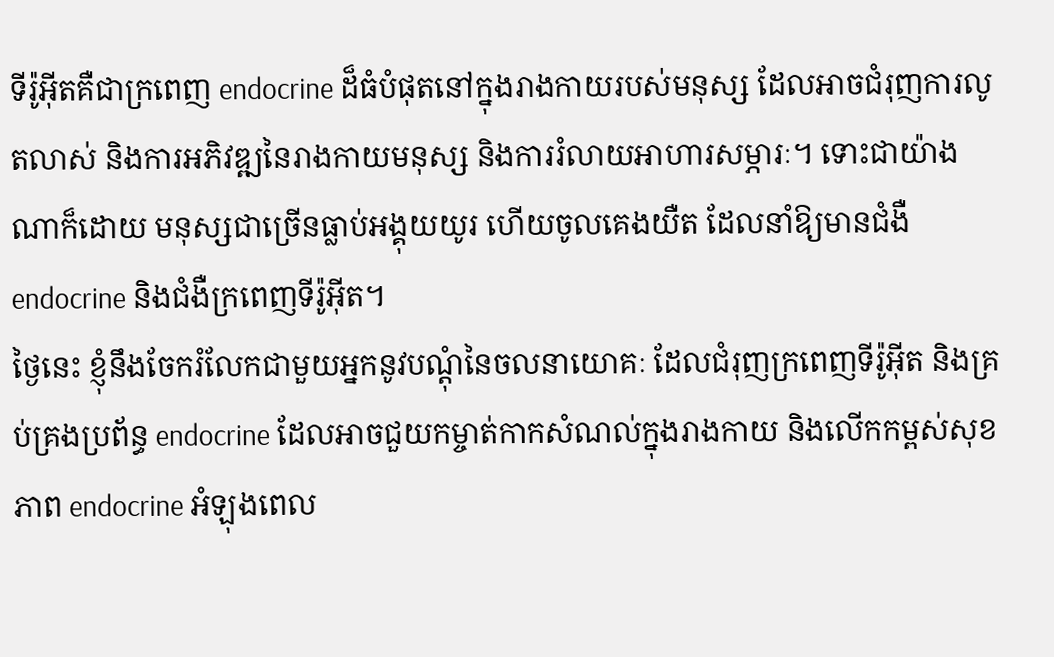ទីរ៉ូអ៊ីតគឺជាក្រពេញ endocrine ដ៏ធំបំផុតនៅក្នុងរាងកាយរបស់មនុស្ស ដែលអាចជំរុញការលូតលាស់ និងការអភិវឌ្ឍនៃរាងកាយមនុស្ស និងការរំលាយអាហារសម្ភារៈ។ ទោះជាយ៉ាងណាក៏ដោយ មនុស្សជាច្រើនធ្លាប់អង្គុយយូរ ហើយចូលគេងយឺត ដែលនាំឱ្យមានជំងឺ endocrine និងជំងឺក្រពេញទីរ៉ូអ៊ីត។
ថ្ងៃនេះ ខ្ញុំនឹងចែករំលែកជាមួយអ្នកនូវបណ្តុំនៃចលនាយោគៈ ដែលជំរុញក្រពេញទីរ៉ូអ៊ីត និងគ្រប់គ្រងប្រព័ន្ធ endocrine ដែលអាចជួយកម្ចាត់កាកសំណល់ក្នុងរាងកាយ និងលើកកម្ពស់សុខភាព endocrine អំឡុងពេល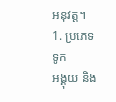អនុវត្ត។
1. ប្រភេទទូក
អង្គុយ និង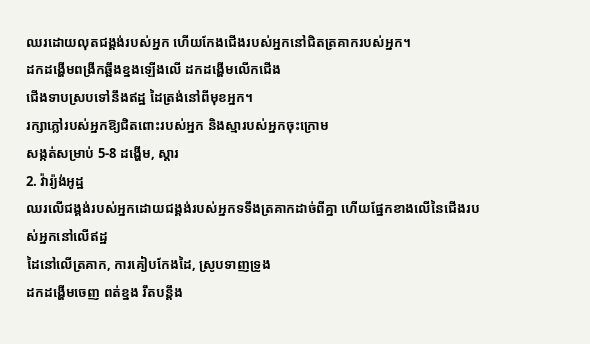ឈរដោយលុតជង្គង់របស់អ្នក ហើយកែងជើងរបស់អ្នកនៅជិតត្រគាករបស់អ្នក។
ដកដង្ហើមពង្រីកឆ្អឹងខ្នងឡើងលើ ដកដង្ហើមលើកជើង
ជើងទាបស្របទៅនឹងឥដ្ឋ ដៃត្រង់នៅពីមុខអ្នក។
រក្សាភ្លៅរបស់អ្នកឱ្យជិតពោះរបស់អ្នក និងស្មារបស់អ្នកចុះក្រោម
សង្កត់សម្រាប់ 5-8 ដង្ហើម, ស្តារ
2. វ៉ារ្យ៉ង់អូដ្ឋ
ឈរលើជង្គង់របស់អ្នកដោយជង្គង់របស់អ្នកទទឹងត្រគាកដាច់ពីគ្នា ហើយផ្នែកខាងលើនៃជើងរបស់អ្នកនៅលើឥដ្ឋ
ដៃនៅលើត្រគាក, ការគៀបកែងដៃ, ស្រូបទាញទ្រូង
ដកដង្ហើមចេញ ពត់ខ្នង រឹតបន្តឹង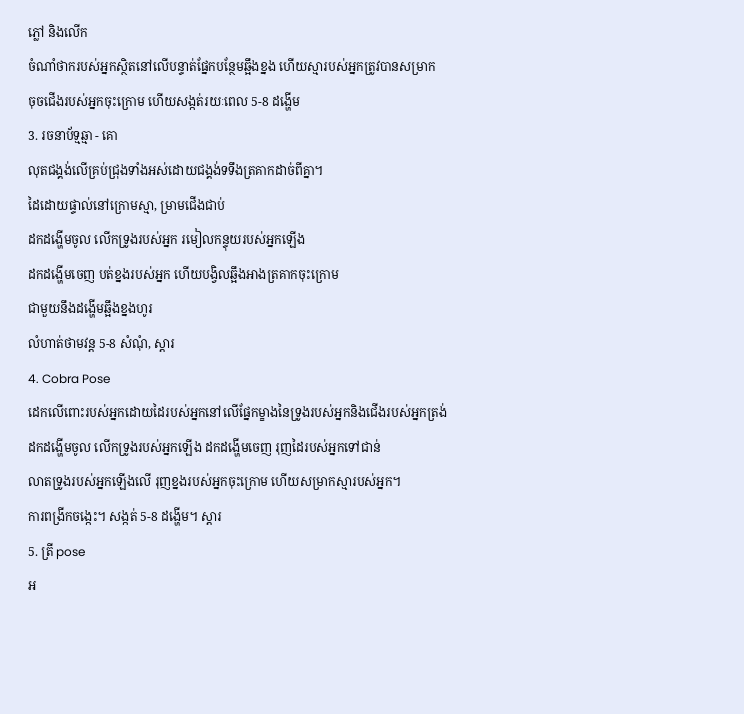ភ្លៅ និងលើក
ចំណាំថាករបស់អ្នកស្ថិតនៅលើបន្ទាត់ផ្នែកបន្ថែមឆ្អឹងខ្នង ហើយស្មារបស់អ្នកត្រូវបានសម្រាក
ចុចជើងរបស់អ្នកចុះក្រោម ហើយសង្កត់រយៈពេល 5-8 ដង្ហើម
3. រចនាប័ទ្មឆ្មា - គោ
លុតជង្គង់លើគ្រប់ជ្រុងទាំងអស់ដោយជង្គង់ទទឹងត្រគាកដាច់ពីគ្នា។
ដៃដោយផ្ទាល់នៅក្រោមស្មា, ម្រាមជើងជាប់
ដកដង្ហើមចូល លើកទ្រូងរបស់អ្នក រមៀលកន្ទុយរបស់អ្នកឡើង
ដកដង្ហើមចេញ បត់ខ្នងរបស់អ្នក ហើយបង្វិលឆ្អឹងអាងត្រគាកចុះក្រោម
ជាមួយនឹងដង្ហើមឆ្អឹងខ្នងហូរ
លំហាត់ថាមវន្ត 5-8 សំណុំ, ស្តារ
4. Cobra Pose
ដេកលើពោះរបស់អ្នកដោយដៃរបស់អ្នកនៅលើផ្នែកម្ខាងនៃទ្រូងរបស់អ្នកនិងជើងរបស់អ្នកត្រង់
ដកដង្ហើមចូល លើកទ្រូងរបស់អ្នកឡើង ដកដង្ហើមចេញ រុញដៃរបស់អ្នកទៅជាន់
លាតទ្រូងរបស់អ្នកឡើងលើ រុញខ្នងរបស់អ្នកចុះក្រោម ហើយសម្រាកស្មារបស់អ្នក។
ការពង្រីកចង្កេះ។ សង្កត់ 5-8 ដង្ហើម។ ស្តារ
5. ត្រី pose
អ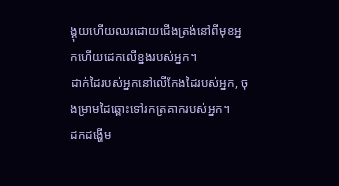ង្គុយហើយឈរដោយជើងត្រង់នៅពីមុខអ្នកហើយដេកលើខ្នងរបស់អ្នក។
ដាក់ដៃរបស់អ្នកនៅលើកែងដៃរបស់អ្នក, ចុងម្រាមដៃឆ្ពោះទៅរកត្រគាករបស់អ្នក។
ដកដង្ហើម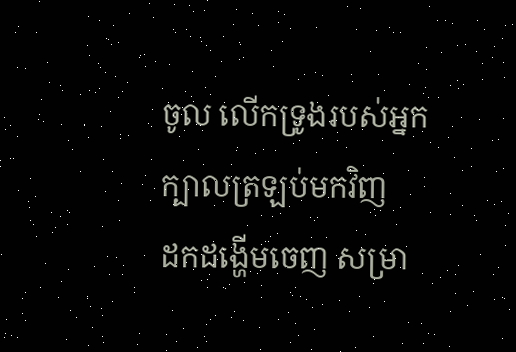ចូល លើកទ្រូងរបស់អ្នក ក្បាលត្រឡប់មកវិញ
ដកដង្ហើមចេញ សម្រា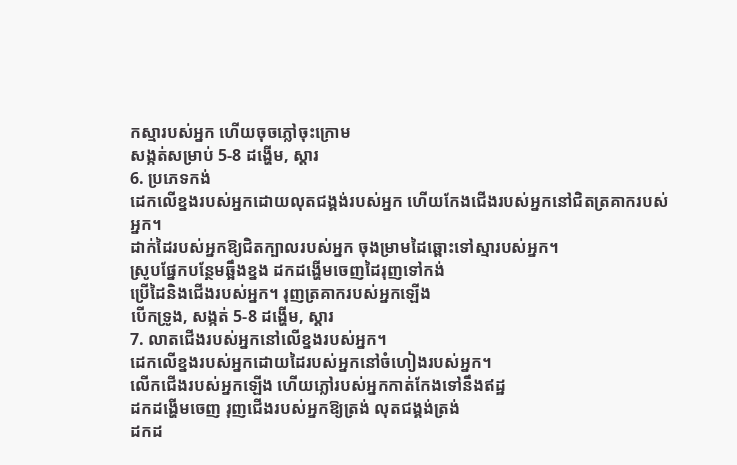កស្មារបស់អ្នក ហើយចុចភ្លៅចុះក្រោម
សង្កត់សម្រាប់ 5-8 ដង្ហើម, ស្តារ
6. ប្រភេទកង់
ដេកលើខ្នងរបស់អ្នកដោយលុតជង្គង់របស់អ្នក ហើយកែងជើងរបស់អ្នកនៅជិតត្រគាករបស់អ្នក។
ដាក់ដៃរបស់អ្នកឱ្យជិតក្បាលរបស់អ្នក ចុងម្រាមដៃឆ្ពោះទៅស្មារបស់អ្នក។
ស្រូបផ្នែកបន្ថែមឆ្អឹងខ្នង ដកដង្ហើមចេញដៃរុញទៅកង់
ប្រើដៃនិងជើងរបស់អ្នក។ រុញត្រគាករបស់អ្នកឡើង
បើកទ្រូង, សង្កត់ 5-8 ដង្ហើម, ស្តារ
7. លាតជើងរបស់អ្នកនៅលើខ្នងរបស់អ្នក។
ដេកលើខ្នងរបស់អ្នកដោយដៃរបស់អ្នកនៅចំហៀងរបស់អ្នក។
លើកជើងរបស់អ្នកឡើង ហើយភ្លៅរបស់អ្នកកាត់កែងទៅនឹងឥដ្ឋ
ដកដង្ហើមចេញ រុញជើងរបស់អ្នកឱ្យត្រង់ លុតជង្គង់ត្រង់
ដកដ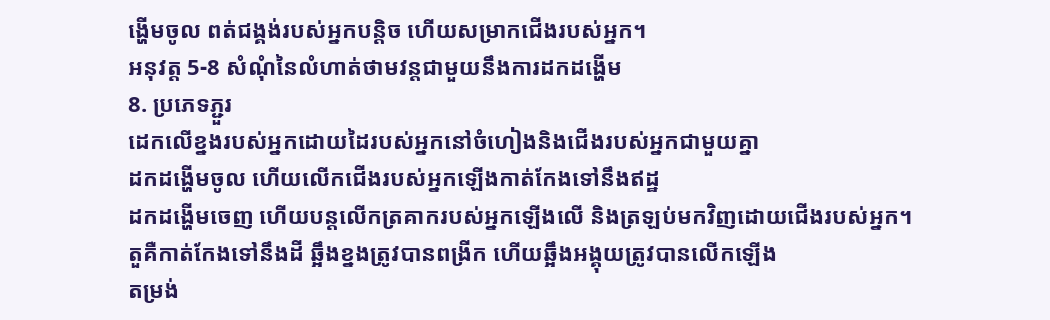ង្ហើមចូល ពត់ជង្គង់របស់អ្នកបន្តិច ហើយសម្រាកជើងរបស់អ្នក។
អនុវត្ត 5-8 សំណុំនៃលំហាត់ថាមវន្តជាមួយនឹងការដកដង្ហើម
8. ប្រភេទភ្ជួរ
ដេកលើខ្នងរបស់អ្នកដោយដៃរបស់អ្នកនៅចំហៀងនិងជើងរបស់អ្នកជាមួយគ្នា
ដកដង្ហើមចូល ហើយលើកជើងរបស់អ្នកឡើងកាត់កែងទៅនឹងឥដ្ឋ
ដកដង្ហើមចេញ ហើយបន្តលើកត្រគាករបស់អ្នកឡើងលើ និងត្រឡប់មកវិញដោយជើងរបស់អ្នក។
តួគឺកាត់កែងទៅនឹងដី ឆ្អឹងខ្នងត្រូវបានពង្រីក ហើយឆ្អឹងអង្គុយត្រូវបានលើកឡើង
តម្រង់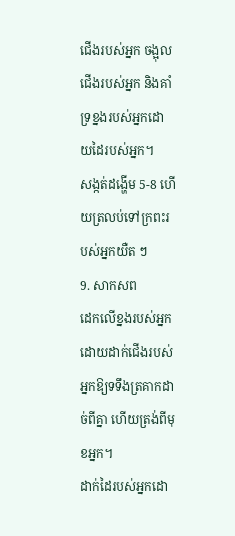ជើងរបស់អ្នក ចង្អុលជើងរបស់អ្នក និងគាំទ្រខ្នងរបស់អ្នកដោយដៃរបស់អ្នក។
សង្កត់ដង្ហើម 5-8 ហើយត្រលប់ទៅក្រពះរបស់អ្នកយឺត ៗ
9. សាកសព
ដេកលើខ្នងរបស់អ្នកដោយដាក់ជើងរបស់អ្នកឱ្យទទឹងត្រគាកដាច់ពីគ្នា ហើយត្រង់ពីមុខអ្នក។
ដាក់ដៃរបស់អ្នកដោ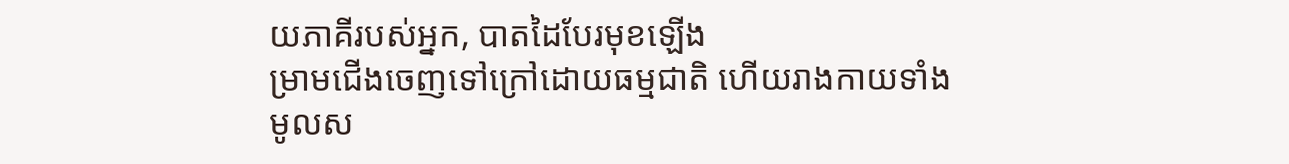យភាគីរបស់អ្នក, បាតដៃបែរមុខឡើង
ម្រាមជើងចេញទៅក្រៅដោយធម្មជាតិ ហើយរាងកាយទាំងមូលស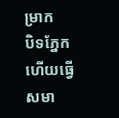ម្រាក
បិទភ្នែកហើយធ្វើសមា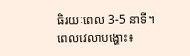ធិរយៈពេល 3-5 នាទី។
ពេលវេលាបង្ហោះ៖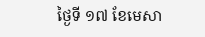ថ្ងៃទី ១៧ ខែមេសា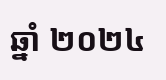ឆ្នាំ ២០២៤